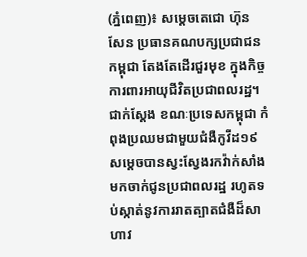(ភ្នំពេញ)៖ សម្តេចតេជោ ហ៊ុន សែន ប្រធានគណបក្សប្រជាជនកម្ពុជា តែងតែដើរជួរមុខ ក្នុងកិច្ចការពារអាយុជីវិតប្រជាពលរដ្ឋ។ ជាក់ស្តែង ខណៈប្រទេសកម្ពុជា កំពុងប្រឈមជាមួយជំងឺកូវីដ១៩ សម្តេចបានស្វះស្វែងរកវ៉ាក់សាំង មកចាក់ជូនប្រជាពលរដ្ឋ រហូតទប់ស្កាត់នូវការរាតត្បាតជំងឺដ៏សាហាវ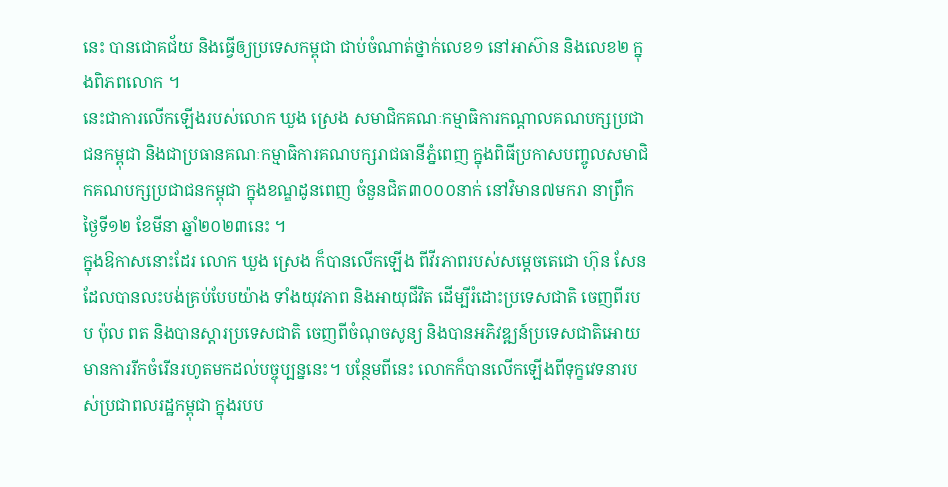នេះ បានជោគជ័យ និងធ្វើឲ្យប្រទេសកម្ពុជា ជាប់ចំណាត់ថ្នាក់លេខ១ នៅអាស៊ាន និងលេខ២ ក្នុងពិភពលោក ។
នេះជាការលើកឡើងរបស់លោក ឃួង ស្រេង សមាជិកគណៈកម្មាធិការកណ្តាលគណបក្សប្រជាជនកម្ពុជា និងជាប្រធានគណៈកម្មាធិការគណបក្សរាជធានីភ្នំពេញ ក្នុងពិធីប្រកាសបញ្ចូលសមាជិកគណបក្សប្រជាជនកម្ពុជា ក្នុងខណ្ឌដូនពេញ ចំនួនជិត៣០០០នាក់ នៅវិមាន៧មករា នាព្រឹកថ្ងៃទី១២ ខែមីនា ឆ្នាំ២០២៣នេះ ។
ក្នុងឱកាសនោះដែរ លោក ឃួង ស្រេង ក៏បានលើកឡើង ពីវីរភាពរបស់សម្តេចតេជោ ហ៊ុន សែន ដែលបានលះបង់គ្រប់បែបយ៉ាង ទាំងយុវភាព និងអាយុជីវិត ដើម្បីរំដោះប្រទេសជាតិ ចេញពីរបប ប៉ុល ពត និងបានស្តារប្រទេសជាតិ ចេញពីចំណុចសូន្យ និងបានអភិវឌ្ឍន៍ប្រទេសជាតិអោយមានការរីកចំរើនរហូតមកដល់បច្ចុប្បន្ននេះ។ បន្ថែមពីនេះ លោកក៏បានលើកឡើងពីទុក្ខវេទនារបស់ប្រជាពលរដ្ឋកម្ពុជា ក្នុងរបប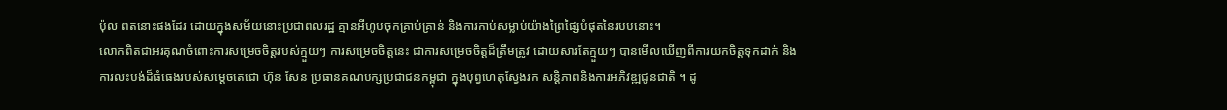ប៉ុល ពតនោះផងដែរ ដោយក្នុងសម័យនោះប្រជាពលរដ្ឋ គ្មានអីហូបចុកគ្រាប់គ្រាន់ និងការកាប់សម្លាប់យ៉ាងព្រៃផ្សៃបំផុតនៃរបបនោះ។
លោកពិតជាអរគុណចំពោះការសម្រេចចិត្តរបស់ក្មួយៗ ការសម្រេចចិត្តនេះ ជាការសម្រេចចិត្តដ៏ត្រឹមត្រូវ ដោយសារតែក្មួយៗ បានមើលឃើញពីការយកចិត្តទុកដាក់ និងការលះបង់ដ៏ធំធេងរបស់សម្តេចតេជោ ហ៊ុន សែន ប្រធានគណបក្សប្រជាជនកម្ពុជា ក្នុងបុព្វហេតុស្វែងរក សន្តិភាពនិងការអភិវឌ្ឍជូនជាតិ ។ ដូ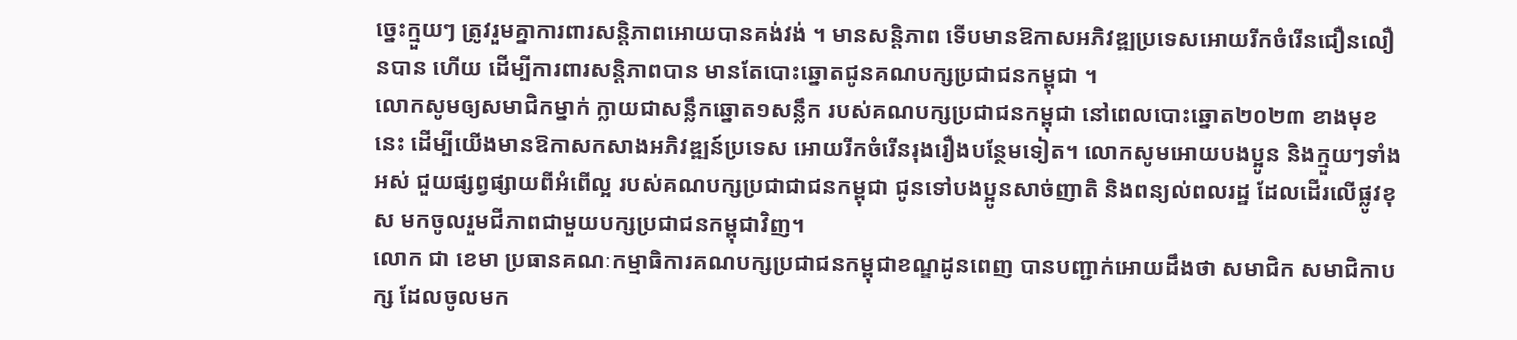ច្នេះក្មួយៗ ត្រូវរួមគ្នាការពារសន្តិភាពអោយបានគង់វង់ ។ មានសន្តិភាព ទើបមានឱកាសអភិវឌ្ឍប្រទេសអោយរីកចំរើនជឿនលឿនបាន ហើយ ដើម្បីការពារសន្តិភាពបាន មានតែបោះឆ្នោតជូនគណបក្សប្រជាជនកម្ពុជា ។
លោកសូមឲ្យសមាជិកម្នាក់ ក្លាយជាសន្លឹកឆ្នោត១សន្លឹក របស់គណបក្សប្រជាជនកម្ពុជា នៅពេលបោះឆ្នោត២០២៣ ខាងមុខនេះ ដើម្បីយើងមានឱកាសកសាងអភិវឌ្ឍន៍ប្រទេស អោយរីកចំរើនរុងរឿងបន្ថែមទៀត។ លោកសូមអោយបងប្អូន និងក្មួយៗទាំងអស់ ជួយផ្សព្វផ្សាយពីអំពើល្អ របស់គណបក្សប្រជាជាជនកម្ពុជា ជូនទៅបងប្អូនសាច់ញាតិ និងពន្យល់ពលរដ្ឋ ដែលដើរលើផ្លូវខុស មកចូលរួមជីភាពជាមួយបក្សប្រជាជនកម្ពុជាវិញ។
លោក ជា ខេមា ប្រធានគណៈកម្មាធិការគណបក្សប្រជាជនកម្ពុជាខណ្ឌដូនពេញ បានបញ្ជាក់អោយដឹងថា សមាជិក សមាជិកាបក្ស ដែលចូលមក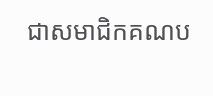ជាសមាជិកគណប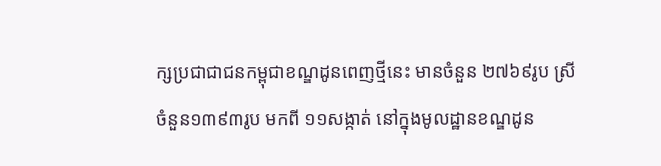ក្សប្រជាជាជនកម្ពុជាខណ្ឌដូនពេញថ្មីនេះ មានចំនួន ២៧៦៩រូប ស្រី ចំនួន១៣៩៣រូប មកពី ១១សង្កាត់ នៅក្នុងមូលដ្ឋានខណ្ឌដូន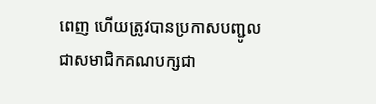ពេញ ហើយត្រូវបានប្រកាសបញ្ជូលជាសមាជិកគណបក្សជា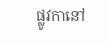ផ្លូវកានៅ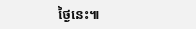ថ្ងៃនេះ៕